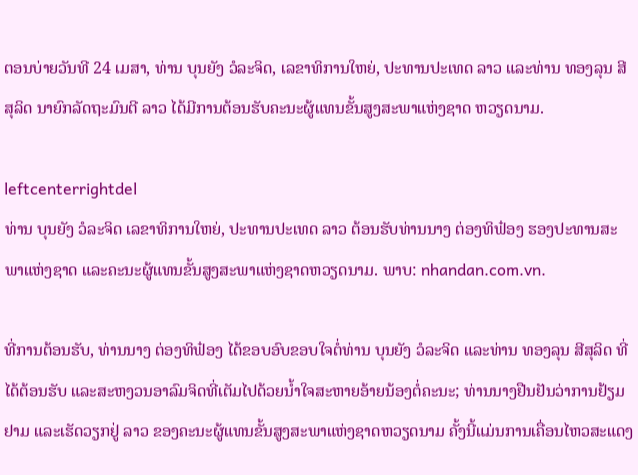ຕອນບ່າຍວັນທີ 24 ເມສາ, ທ່ານ ບຸນຍັງ ວໍລະຈິດ, ເລຂາທິການໃຫຍ່, ປະທານປະເທດ ລາວ ແລະທ່ານ ທອງລຸນ ສີສຸລິດ ນາຍົກລັດຖະມົນຕີ ລາວ ໄດ້ມີການຕ້ອນຮັບຄະນະຜູ້ແທນຂັ້ນສູງສະພາແຫ່ງຊາດ ຫວຽດນາມ.

leftcenterrightdel
ທ່ານ ບຸນຍັງ ວໍລະຈິດ ເລຂາທິການໃຫຍ່, ປະທານປະເທດ ລາວ ຕ້ອນຮັບທ່ານນາງ ຕ່ອງທິຟ໋ອງ ຮອງປະທານສະພາແຫ່ງຊາດ ແລະຄະນະຜູ້ແທນຂັ້ນສູງສະພາແຫ່ງຊາດຫວຽດນາມ. ພາບ: nhandan.com.vn.

ທີ່ການຕ້ອນຮັບ, ທ່ານນາງ ຕ່ອງທິຟ໋ອງ ໄດ້ຂອບອົບຂອບໃຈຕໍ່ທ່ານ ບຸນຍັງ ວໍລະຈິດ ແລະທ່ານ ທອງລຸນ ສີສຸລິດ ທີ່ໄດ້ຕ້ອນຮັບ ແລະສະຫງວນອາລົມຈິດທີ່ເຕັມໄປດ້ວຍນໍ້າໃຈສະຫາຍອ້າຍນ້ອງຕໍ່ຄະນະ; ທ່ານນາງຢືນຢັນວ່າການຢ້ຽມຢາມ ແລະເຮັດວຽກຢູ່ ລາວ ຂອງຄະນະຜູ້ແທນຂັ້ນສູງສະພາແຫ່ງຊາດຫວຽດນາມ ຄັ້ງນີ້ແມ່ນການເຄື່ອນໄຫວສະແດງ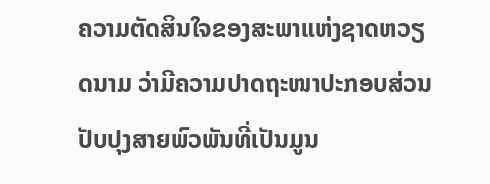ຄວາມຕັດສິນໃຈຂອງສະພາແຫ່ງຊາດຫວຽດນາມ ວ່າມີຄວາມປາດຖະໜາປະກອບສ່ວນປັບປຸງສາຍພົວພັນທີ່ເປັນມູນ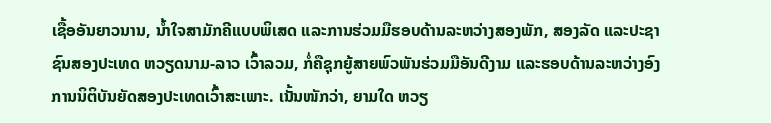ເຊື້ອອັນຍາວນານ, ນໍ້າໃຈສາມັກຄີແບບພິເສດ ແລະການຮ່ວມມືຮອບດ້ານລະຫວ່າງສອງພັກ, ສອງລັດ ແລະປະຊາຊົນສອງປະເທດ ຫວຽດນາມ-ລາວ ເວົ້າລວມ, ກໍ່ຄືຊຸກຍູ້ສາຍພົວພັນຮ່ວມມືອັນດີງາມ ແລະຮອບດ້ານລະຫວ່າງອົງການນິຕິບັນຍັດສອງປະເທດເວົ້າສະເພາະ. ເນັ້ນໜັກວ່າ, ຍາມໃດ ຫວຽ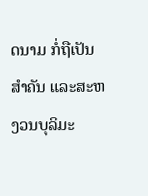ດນາມ ກໍ່ຖືເປັນສໍາຄັນ ແລະສະຫງວນບຸລິມະ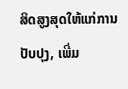ສິດສູງສຸດໃຫ້ແກ່ການປັບປຸງ, ເພີ່ມ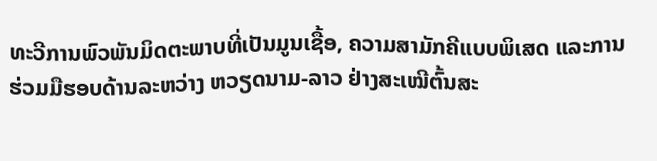ທະວີການພົວພັນມິດຕະພາບທີ່ເປັນມູນເຊື້ອ, ຄວາມສາມັກຄີແບບພິເສດ ແລະການຮ່ວມມືຮອບດ້ານລະຫວ່າງ ຫວຽດນາມ-ລາວ ຢ່າງສະເໝີຕົ້ນສະ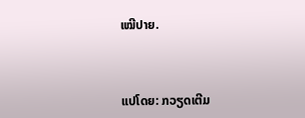ເໝີປາຍ.



ແປໂດຍ: ກວຽດເຕີມ